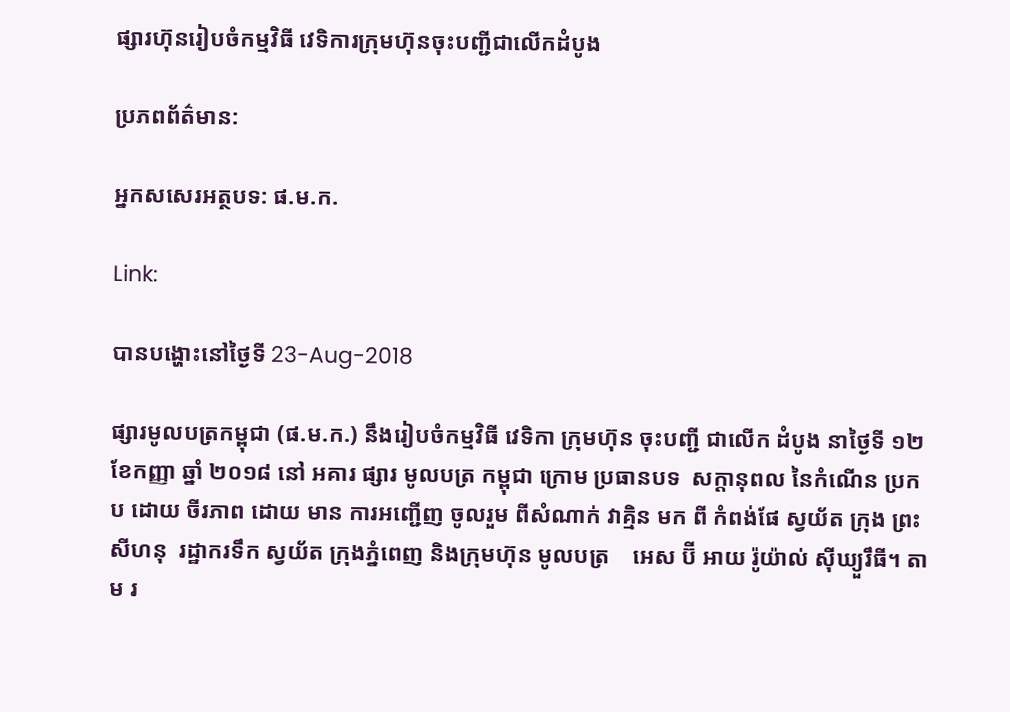ផ្សារហ៊ុនរៀបចំកម្មវិធី វេទិការក្រុមហ៊ុនចុះបញ្ជីជាលើកដំបូង

ប្រភពព័ត៌មាន:

អ្នកសសេរអត្ថបទ: ផ.ម.ក.

Link:

បានបង្ហោះនៅថ្ងៃទី 23-Aug-2018

ផ្សារមូលបត្រកម្ពុជា (ផ.ម.ក.) នឹងរៀបចំកម្មវិធី វេទិកា ក្រុមហ៊ុន ចុះបញ្ជី ជាលើក ដំបូង នាថ្ងៃទី ១២ ខែកញ្ញា ឆ្នាំ ២០១៨ នៅ អគារ ផ្សារ មូលបត្រ កម្ពុជា ក្រោម ប្រធានបទ  សក្ដានុពល នៃកំណើន ប្រកប ដោយ ចីរភាព ដោយ មាន ការអញ្ជើញ ចូលរួម ពីសំណាក់ វាគ្មិន មក ពី កំពង់ផែ ស្វយ័ត ក្រុង ព្រះសីហនុ  រដ្ឋាករទឹក ស្វយ័ត ក្រុងភ្នំពេញ និងក្រុមហ៊ុន មូលបត្រ    អេស ប៊ី អាយ រ៉ូយ៉ាល់ ស៊ីឃ្យួរឹធី។ តាម រ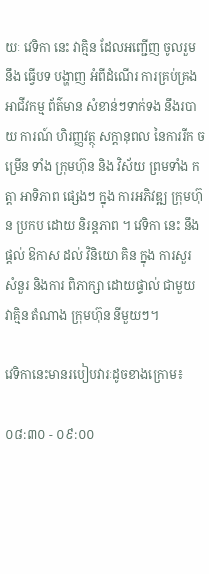យៈ វេទិកា នេះ វាគ្មិន ដែលអញ្ជើញ ចូលរួម នឹង ធ្វើបទ បង្ហាញ អំពីដំណើរ ការគ្រប់គ្រង អាជីវកម្ម ព័ត៌មាន សំខាន់ៗទាក់ទង នឹងរបាយ ការណ៍ ហិរញ្ញវត្ថុ សក្តានុពល នៃការរីក ចម្រើន ទាំង ក្រុមហ៊ុន និង វិស័យ ព្រមទាំង កត្តា អាទិភាព ផ្សេងៗ ក្នុង ការអភិវឌ្ឍ ក្រុមហ៊ុន ប្រកប ដោយ និរន្តភាព ។ វេទិកា នេះ នឹងផ្តល់ ឱកាស ដល់ វិនិយោ គិន ក្នុង ការសួរ សំនួរ និងការ ពិភាក្សា ដោយផ្ទាល់ ជាមួយ វាគ្មិន តំណាង ក្រុមហ៊ុន នីមួយៗ។

វេទិកានេះមានរបៀបវារៈដូចខាងក្រោម៖

០៨:៣០ - ០៩:០០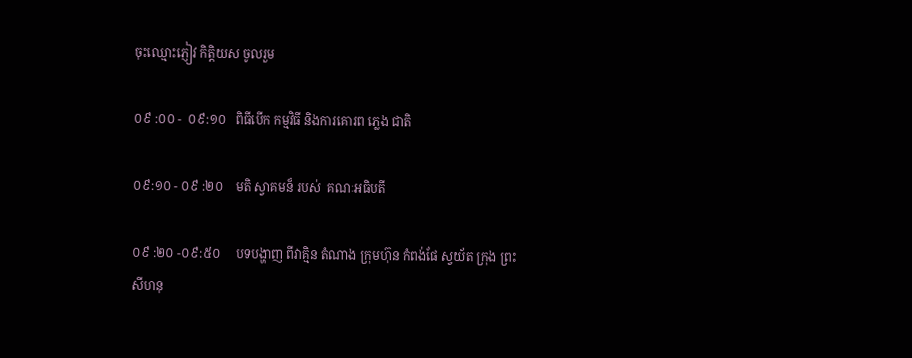ចុះឈ្មោះភ្ញៀវ កិត្តិយស ចូលរួម

០៩ :០០ -  ០៩:១០   ពិធីបើក កម្មវិធី និងការគោរព ភ្លេង ជាតិ

០៩:១០ - ០៩ :២០    មតិ ស្វាគមន៏ របស់  គណៈអធិបតី

០៩ :២០ -០៩:៥០     បទបង្ហាញ ពីវាគ្មិន តំណាង ក្រុមហ៊ុន កំពង់ផែ ស្វយ័ត ក្រុង ព្រះសីហនុ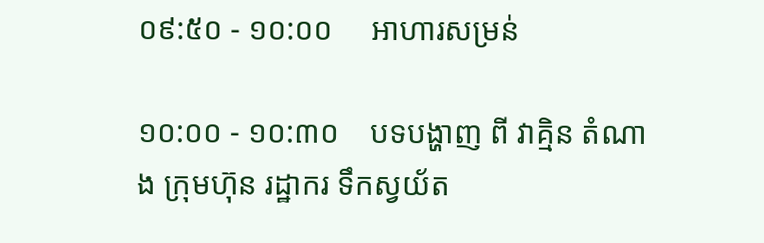០៩:៥០ - ១០:០០     អាហារសម្រន់

១០:០០ - ១០:៣០    បទបង្ហាញ ពី វាគ្មិន តំណាង ក្រុមហ៊ុន រដ្ឋាករ ទឹកស្វយ័ត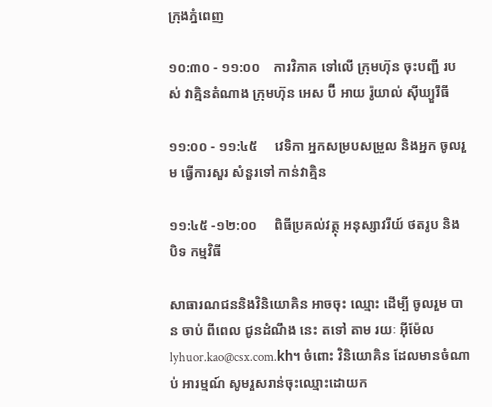ក្រុងភ្នំពេញ

១០:៣០ - ១១:០០    ការវិភាគ ទៅលើ ក្រុមហ៊ុន ចុះបញ្ជី របស់ វាគ្មិនតំណាង ក្រុមហ៊ុន អេស ប៊ី អាយ រ៉ូយាល់ ស៊ីឃ្យួរឹធី

១១:០០ - ១១:៤៥     វេទិកា អ្នកសម្របសម្រួល និងអ្នក ចូលរួម ធ្វើការសួរ សំនួរទៅ កាន់វាគ្មិន

១១:៤៥ -១២:០០     ពិធីប្រគល់វត្ថុ អនុស្សាវរីយ៍ ថតរូប និង បិទ កម្មវិធី

សាធារណជននិងវិនិយោគិន អាចចុះ ឈ្មោះ ដើម្បី ចូលរួម បាន ចាប់ ពីពេល ជូនដំណឹង នេះ តទៅ តាម រយៈ អ៊ីម៉ែល lyhuor.kao@csx.com.kh។ ចំពោះ វិនិយោគិន ដែលមានចំណាប់ អារម្មណ៍ សូមរួសរាន់ចុះឈ្មោះដោយក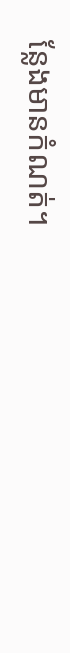ន្លែងមានកំណត់។